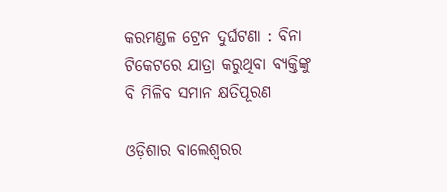କରମଣ୍ଡଳ ଟ୍ରେନ ଦୁର୍ଘଟଣା : ବିନା ଟିକେଟରେ ଯାତ୍ରା କରୁଥିବା ବ୍ୟକ୍ତିଙ୍କୁ ବି ମିଳିବ ସମାନ କ୍ଷତିପୂରଣ

ଓଡ଼ିଶାର ବାଲେଶ୍ୱରର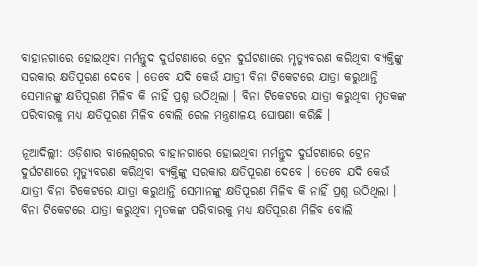ବାହାନଗାରେ ହୋଇଥିବା ମର୍ମନ୍ତୁଦ ଦୁର୍ଘଟଣାରେ ଟ୍ରେନ ଦୁର୍ଘଟଣାରେ ମୃତ୍ୟୁବରଣ କରିଥିବା ବ୍ୟକ୍ତିଙ୍କୁ ସରକାର କ୍ଷତିପୂରଣ ଦେବେ । ତେବେ ଯଦି କେଉଁ ଯାତ୍ରୀ ବିନା ଟିକେଟରେ ଯାତ୍ରା କରୁଥାନ୍ତି ସେମାନଙ୍କୁ କ୍ଷତିପୂରଣ ମିଳିବ କି ନାହିଁ ପ୍ରଶ୍ନ ଉଠିଥିଲା । ବିନା ଟିକେଟରେ ଯାତ୍ରା କରୁଥିବା ମୃତକଙ୍କ ପରିବାରକୁ ମଧ୍ୟ କ୍ଷତିପୂରଣ ମିଳିବ ବୋଲି ରେଳ ମନ୍ତ୍ରଣାଳୟ ଘୋଷଣା କରିଛି ।

ନୂଆଦିଲ୍ଲୀ: ଓଡ଼ିଶାର ବାଲେଶ୍ୱରର ବାହାନଗାରେ ହୋଇଥିବା ମର୍ମନ୍ତୁଦ ଦୁର୍ଘଟଣାରେ ଟ୍ରେନ ଦୁର୍ଘଟଣାରେ ମୃତ୍ୟୁବରଣ କରିଥିବା ବ୍ୟକ୍ତିଙ୍କୁ ସରକାର କ୍ଷତିପୂରଣ ଦେବେ । ତେବେ ଯଦି କେଉଁ ଯାତ୍ରୀ ବିନା ଟିକେଟରେ ଯାତ୍ରା କରୁଥାନ୍ତି ସେମାନଙ୍କୁ କ୍ଷତିପୂରଣ ମିଳିବ କି ନାହିଁ ପ୍ରଶ୍ନ ଉଠିଥିଲା । ବିନା ଟିକେଟରେ ଯାତ୍ରା କରୁଥିବା ମୃତକଙ୍କ ପରିବାରକୁ ମଧ୍ୟ କ୍ଷତିପୂରଣ ମିଳିବ ବୋଲି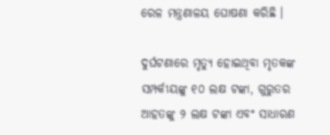ରେଳ ମନ୍ତ୍ରଣାଳୟ ଘୋଷଣା କରିଛି ।

ଦୁର୍ଘଟଣାରେ ମୃତ୍ୟୁ ହୋଇଥିବା ମୃତକଙ୍କ ସମ୍ପର୍କୀୟଙ୍କୁ ୧୦ ଲକ୍ଷ ଟଙ୍କା, ଗୁରୁତର ଆହତଙ୍କୁ ୨ ଲକ୍ଷ ଟଙ୍କା ଏବଂ ସାଧାରଣ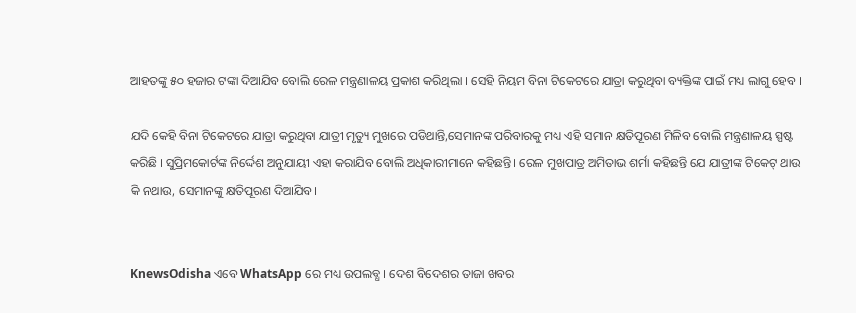ଆହତଙ୍କୁ ୫୦ ହଜାର ଟଙ୍କା ଦିଆଯିବ ବୋଲି ରେଳ ମନ୍ତ୍ରଣାଳୟ ପ୍ରକାଶ କରିଥିଲା । ସେହି ନିୟମ ବିନା ଟିକେଟରେ ଯାତ୍ରା କରୁଥିବା ବ୍ୟକ୍ତିଙ୍କ ପାଇଁ ମଧ୍ୟ ଲାଗୁ ହେବ ।

ଯଦି କେହି ବିନା ଟିକେଟରେ ଯାତ୍ରା କରୁଥିବା ଯାତ୍ରୀ ମୃତ୍ୟୁ ମୁଖରେ ପଡିଥାନ୍ତି,ସେମାନଙ୍କ ପରିବାରକୁ ମଧ୍ୟ ଏହି ସମାନ କ୍ଷତିପୂରଣ ମିଳିବ ବୋଲି ମନ୍ତ୍ରଣାଳୟ ସ୍ପଷ୍ଟ କରିଛି । ସୁପ୍ରିମକୋର୍ଟଙ୍କ ନିର୍ଦ୍ଦେଶ ଅନୁଯାୟୀ ଏହା କରାଯିବ ବୋଲି ଅଧିକାରୀମାନେ କହିଛନ୍ତି। ରେଳ ମୁଖପାତ୍ର ଅମିତାଭ ଶର୍ମା କହିଛନ୍ତି ଯେ ଯାତ୍ରୀଙ୍କ ଟିକେଟ୍ ଥାଉ କି ନଥାଉ, ସେମାନଙ୍କୁ କ୍ଷତିପୂରଣ ଦିଆଯିବ।


KnewsOdisha ଏବେ WhatsApp ରେ ମଧ୍ୟ ଉପଲବ୍ଧ । ଦେଶ ବିଦେଶର ତାଜା ଖବର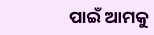ପାଇଁ ଆମକୁ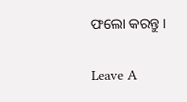ଫଲୋ କରନ୍ତୁ ।

Leave A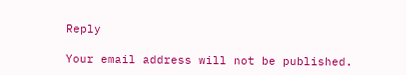Reply

Your email address will not be published.